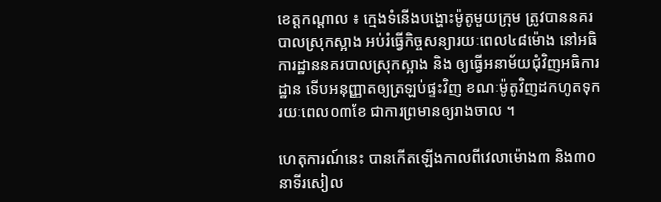ខេត្តកណ្តាល ៖ ក្មេងទំនើងបង្ហោះម៉ូតូមួយក្រុម ត្រូវបាននគរបាលស្រុកស្អាង អប់រំធ្វើកិច្ចសន្យារយៈពេល៤៨ម៉ោង នៅអធិការដ្ឋាននគរបាលស្រុកស្អាង និង ឲ្យធ្វើអនាម័យជុំវិញអធិការដ្ឋាន ទើបអនុញ្ញាតឲ្យត្រឡប់ផ្ទះវិញ ខណៈម៉ូតូវិញដកហូតទុករយៈពេល០៣ខែ ជាការព្រមានឲ្យរាងចាល ។

ហេតុការណ៍នេះ បានកើតឡើងកាលពីវេលាម៉ោង៣ និង៣០នាទីរសៀល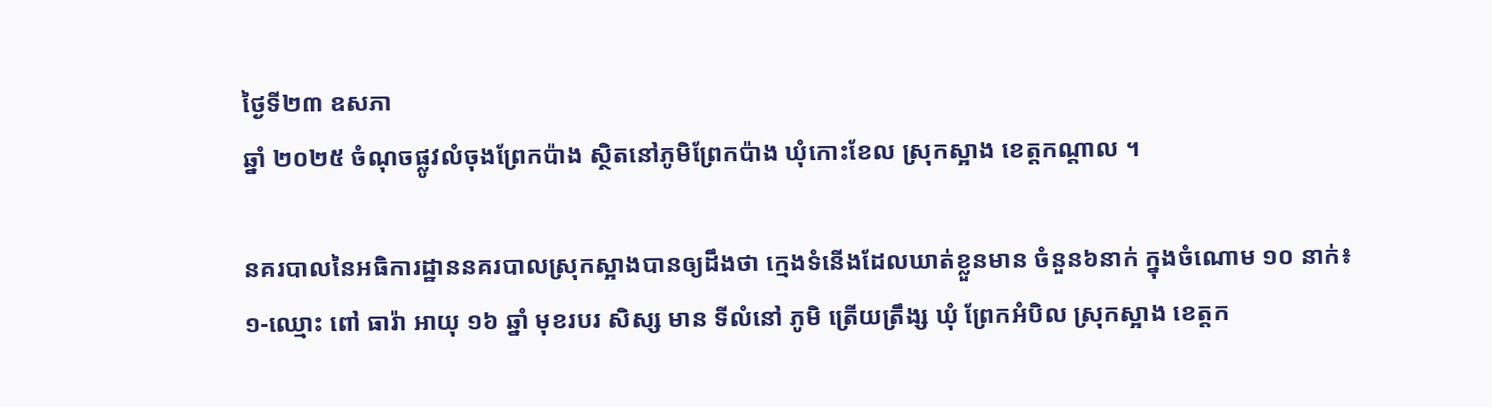ថ្ងៃទី២៣ ឧសភា
ឆ្នាំ ២០២៥ ចំណុចផ្លូវលំចុងព្រែកប៉ាង ស្ថិតនៅភូមិព្រែកប៉ាង ឃុំកោះខែល ស្រុកស្អាង ខេត្តកណ្តាល ។

នគរបាលនៃអធិការដ្ឋាននគរបាលស្រុកស្អាងបានឲ្យដឹងថា ក្មេងទំនើងដែលឃាត់ខ្លួនមាន ចំនួន៦នាក់ ក្នុងចំណោម ១០ នាក់៖
១-ឈ្មោះ ពៅ ធារ៉ា អាយុ ១៦ ឆ្នាំ មុខរបរ សិស្ស មាន ទីលំនៅ ភូមិ ត្រើយត្រឹង្ស ឃុំ ព្រែកអំបិល ស្រុកស្អាង ខេត្តក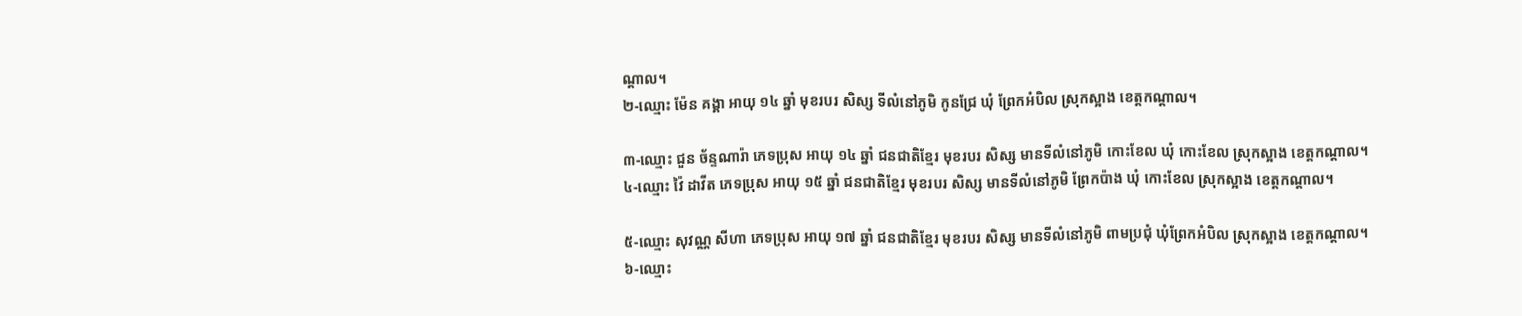ណ្តាល។
២-ឈ្មោះ ម៉ែន គង្គា អាយុ ១៤ ឆ្នាំ មុខរបរ សិស្ស ទីលំនៅភូមិ កូនជ្រែ ឃុំ ព្រែកអំបិល ស្រុកស្អាង ខេត្តកណ្តាល។

៣-ឈ្មោះ ជួន ច័ន្ទណារ៉ា ភេទប្រុស អាយុ ១៤ ឆ្នាំ ជនជាតិខ្មែរ មុខរបរ សិស្ស មានទីលំនៅភូមិ កោះខែល ឃុំ កោះខែល ស្រុកស្អាង ខេត្តកណ្ដាល។
៤-ឈ្មោះ វ៉ៃ ដាវីត ភេទប្រុស អាយុ ១៥ ឆ្នាំ ជនជាតិខ្មែរ មុខរបរ សិស្ស មានទីលំនៅភូមិ ព្រែកប៉ាង ឃុំ កោះខែល ស្រុកស្អាង ខេត្តកណ្ដាល។

៥-ឈ្មោះ សុវណ្ណ សីហា ភេទប្រុស អាយុ ១៧ ឆ្នាំ ជនជាតិខ្មែរ មុខរបរ សិស្ស មានទីលំនៅភូមិ ពាមប្រជុំ ឃុំព្រែកអំបិល ស្រុកស្អាង ខេត្តកណ្ដាល។
៦-ឈ្មោះ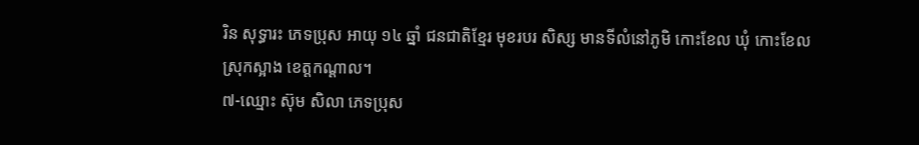រិន សុទ្ធារះ ភេទប្រុស អាយុ ១៤ ឆ្នាំ ជនជាតិខ្មែរ មុខរបរ សិស្ស មានទីលំនៅភូមិ កោះខែល ឃុំ កោះខែល ស្រុកស្អាង ខេត្តកណ្ដាល។
៧-ឈ្មោះ ស៊ុម សិលា ភេទប្រុស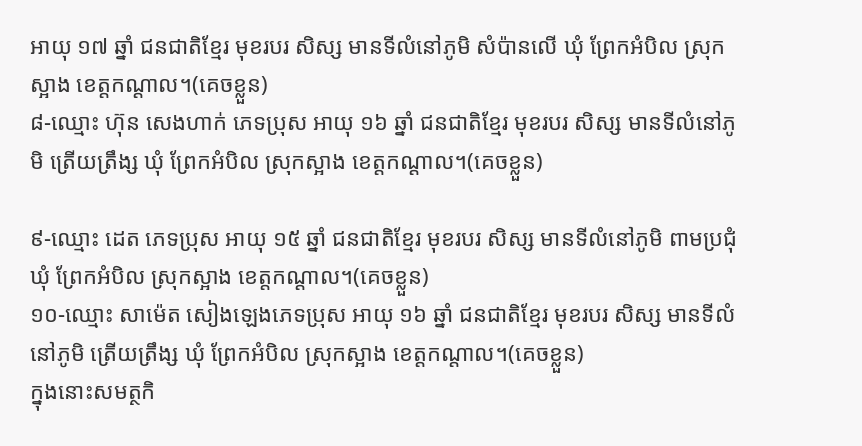អាយុ ១៧ ឆ្នាំ ជនជាតិខ្មែរ មុខរបរ សិស្ស មានទីលំនៅភូមិ សំប៉ានលើ ឃុំ ព្រែកអំបិល ស្រុកស្អាង ខេត្តកណ្ដាល។(គេចខ្លួន)
៨-ឈ្មោះ ហ៊ុន សេងហាក់ ភេទប្រុស អាយុ ១៦ ឆ្នាំ ជនជាតិខ្មែរ មុខរបរ សិស្ស មានទីលំនៅភូមិ ត្រើយត្រឹង្ស ឃុំ ព្រែកអំបិល ស្រុកស្អាង ខេត្តកណ្ដាល។(គេចខ្លួន)

៩-ឈ្មោះ ដេត ភេទប្រុស អាយុ ១៥ ឆ្នាំ ជនជាតិខ្មែរ មុខរបរ សិស្ស មានទីលំនៅភូមិ ពាមប្រជុំ ឃុំ ព្រែកអំបិល ស្រុកស្អាង ខេត្តកណ្ដាល។(គេចខ្លួន)
១០-ឈ្មោះ សាម៉េត សៀងឡេងភេទប្រុស អាយុ ១៦ ឆ្នាំ ជនជាតិខ្មែរ មុខរបរ សិស្ស មានទីលំនៅភូមិ ត្រើយត្រឹង្ស ឃុំ ព្រែកអំបិល ស្រុកស្អាង ខេត្តកណ្ដាល។(គេចខ្លួន)
ក្នុងនោះសមត្ថកិ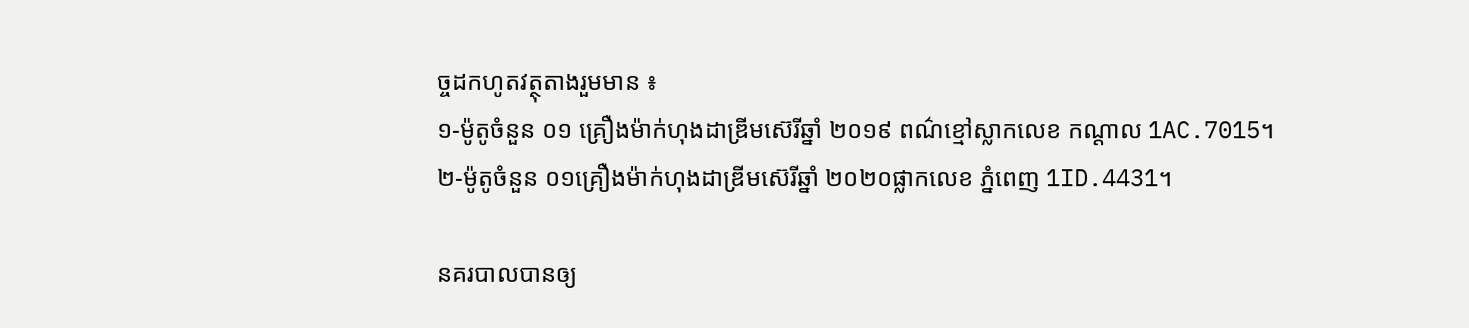ច្ចដកហូតវត្ថុតាងរួមមាន ៖
១-ម៉ូតូចំនួន ០១ គ្រឿងម៉ាក់ហុងដាឌ្រីមស៊េរីឆ្នាំ ២០១៩ ពណ៌ខ្មៅស្លាកលេខ កណ្ដាល 1AC.7015។
២-ម៉ូតូចំនួន ០១គ្រឿងម៉ាក់ហុងដាឌ្រីមស៊េរីឆ្នាំ ២០២០ផ្លាកលេខ ភ្នំពេញ 1ID.4431។

នគរបាលបានឲ្យ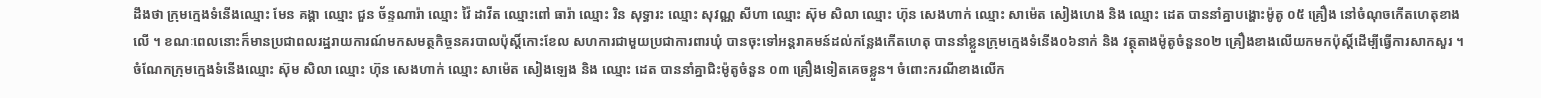ដឹងថា ក្រុមក្មេងទំនើងឈ្មោះ មែន គង្គា ឈ្មោះ ជួន ច័ន្ទណារ៉ា ឈ្មោះ វ៉ៃ ដាវីត ឈ្មោះពៅ ធារ៉ា ឈ្មោះ រិន សុទ្ធារះ ឈ្មោះ សុវណ្ណ សីហា ឈ្មោះ ស៊ុម សិលា ឈ្មោះ ហ៊ុន សេងហាក់ ឈ្មោះ សាម៉េត សៀងហេង និង ឈ្មោះ ដេត បាននាំគ្នាបង្ហោះម៉ូតូ ០៥ គ្រឿង នៅចំណុចកើតហេតុខាងលើ ។ ខណៈពេលនោះក៏មានប្រជាពលរដ្ឋរាយការណ៍មកសមត្ថកិច្ចនគរបាលប៉ុស្តិ៍កោះខែល សហការជាមួយប្រជាការពារឃុំ បានចុះទៅអន្តរាគមន៍ដល់កន្លែងកើតហេតុ បាននាំខ្លួនក្រុមក្មេងទំនើង០៦នាក់ និង វត្ថុតាងម៉ូតូចំនួន០២ គ្រឿងខាងលើយកមកប៉ុស្តិ៍ដើម្បីធ្វើការសាកសួរ ។
ចំណែកក្រុមក្មេងទំនើងឈ្មោះ ស៊ុម សិលា ឈ្មោះ ហ៊ុន សេងហាក់ ឈ្មោះ សាម៉េត សៀងឡេង និង ឈ្មោះ ដេត បាននាំគ្នាជិះម៉ូតូចំនួន ០៣ គ្រឿងទៀតគេចខ្លួន។ ចំពោះករណីខាងលើក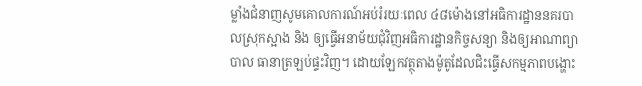ម្លាំងជំនាញសូមគោលការណ៍អប់រំរយៈពេល ៤៨ម៉ោងនៅអធិការដ្ឋាននគរបាលស្រុកស្អាង និង ឲ្យធ្វើអនាម័យជុំវិញអធិការដ្ឋានកិច្ចសន្យា និងឲ្យអាណាព្យាបាល ធានាត្រឡប់ផ្ទះវិញ។ ដោយឡែកវត្ថុតាងម៉ូតូដែលជិះធ្វើសកម្មភាពបង្ហោះ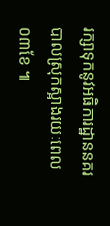រក្សាទុកនូវអធិការដ្ឋាននគរបាលស្រុកស្អាងរយៈពេល ០៣ខែ ៕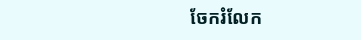ចែករំលែក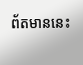ព័តមាននេះ